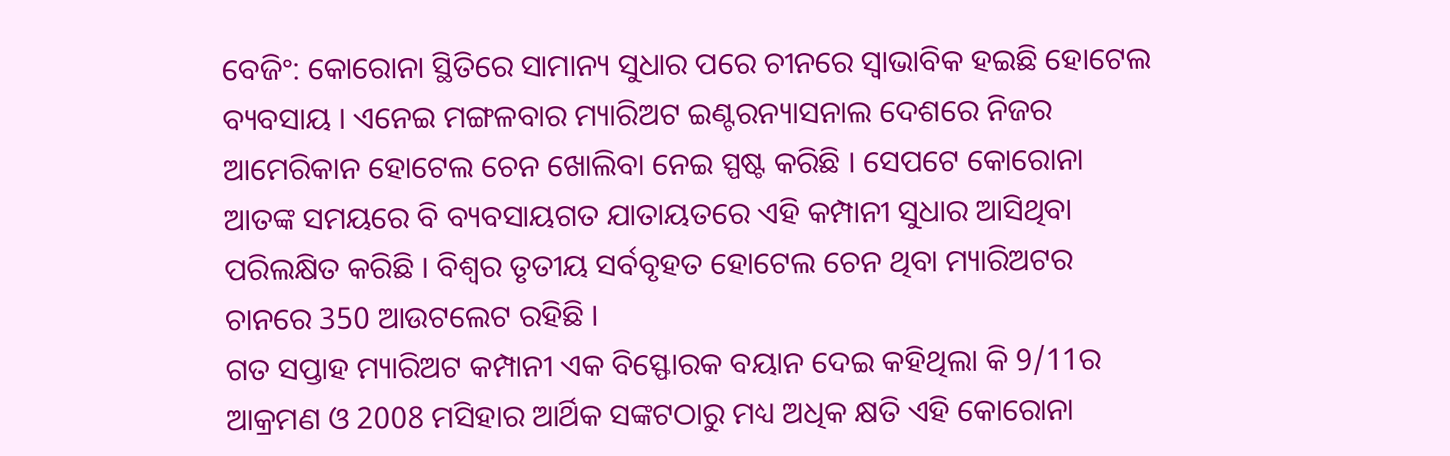ବେଜିଂ: କୋରୋନା ସ୍ଥିତିରେ ସାମାନ୍ୟ ସୁଧାର ପରେ ଚୀନରେ ସ୍ବାଭାବିକ ହଇଛି ହୋଟେଲ ବ୍ୟବସାୟ । ଏନେଇ ମଙ୍ଗଳବାର ମ୍ୟାରିଅଟ ଇଣ୍ଟରନ୍ୟାସନାଲ ଦେଶରେ ନିଜର ଆମେରିକାନ ହୋଟେଲ ଚେନ ଖୋଲିବା ନେଇ ସ୍ପଷ୍ଟ କରିଛି । ସେପଟେ କୋରୋନା ଆତଙ୍କ ସମୟରେ ବି ବ୍ୟବସାୟଗତ ଯାତାୟତରେ ଏହି କମ୍ପାନୀ ସୁଧାର ଆସିଥିବା ପରିଲକ୍ଷିତ କରିଛି । ବିଶ୍ବର ତୃତୀୟ ସର୍ବବୃହତ ହୋଟେଲ ଚେନ ଥିବା ମ୍ୟାରିଅଟର ଚାନରେ 350 ଆଉଟଲେଟ ରହିଛି ।
ଗତ ସପ୍ତାହ ମ୍ୟାରିଅଟ କମ୍ପାନୀ ଏକ ବିସ୍ଫୋରକ ବୟାନ ଦେଇ କହିଥିଲା କି 9/11ର ଆକ୍ରମଣ ଓ 2008 ମସିହାର ଆର୍ଥିକ ସଙ୍କଟଠାରୁ ମଧ୍ୟ ଅଧିକ କ୍ଷତି ଏହି କୋରୋନା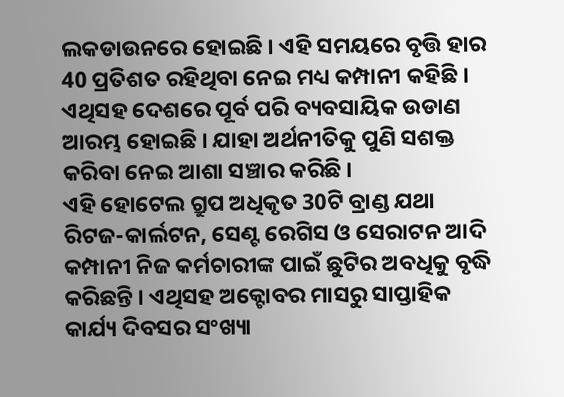ଲକଡାଉନରେ ହୋଇଛି । ଏହି ସମୟରେ ବୃତ୍ତି ହାର 40 ପ୍ରତିଶତ ରହିଥିବା ନେଇ ମଧ୍ୟ କମ୍ପାନୀ କହିଛି । ଏଥିସହ ଦେଶରେ ପୂର୍ବ ପରି ବ୍ୟବସାୟିକ ଉଡାଣ ଆରମ୍ଭ ହୋଇଛି । ଯାହା ଅର୍ଥନୀତିକୁ ପୁଣି ସଶକ୍ତ କରିବା ନେଇ ଆଶା ସଞ୍ଚାର କରିଛି ।
ଏହି ହୋଟେଲ ଗ୍ରୁପ ଅଧିକୃତ 30ଟି ବ୍ରାଣ୍ଡ ଯଥା ରିଟଜ-କାର୍ଲଟନ, ସେଣ୍ଟ ରେଗିସ ଓ ସେରାଟନ ଆଦି କମ୍ପାନୀ ନିଜ କର୍ମଚାରୀଙ୍କ ପାଇଁ ଛୁଟିର ଅବଧିକୁ ବୃଦ୍ଧି କରିଛନ୍ତି । ଏଥିସହ ଅକ୍ଟୋବର ମାସରୁ ସାପ୍ତାହିକ କାର୍ଯ୍ୟ ଦିବସର ସଂଖ୍ୟା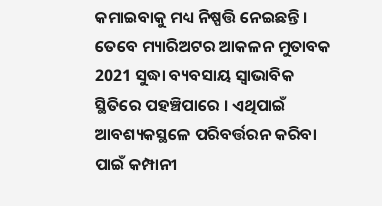କମାଇବାକୁ ମଧ୍ୟ ନିଷ୍ପତ୍ତି ନେଇଛନ୍ତି । ତେବେ ମ୍ୟାରିଅଟର ଆକଳନ ମୁତାବକ 2021 ସୁଦ୍ଧା ବ୍ୟବସାୟ ସ୍ବାଭାବିକ ସ୍ଥିତିରେ ପହଞ୍ଚିପାରେ । ଏଥିପାଇଁ ଆବଶ୍ୟକସ୍ଥଳେ ପରିବର୍ତ୍ତରନ କରିବା ପାଇଁ କମ୍ପାନୀ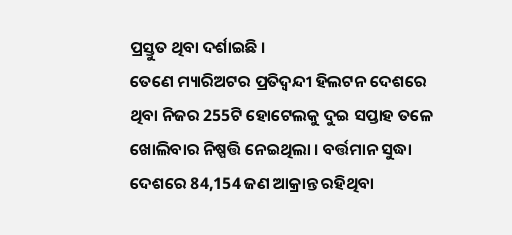ପ୍ରସ୍ତୁତ ଥିବା ଦର୍ଶାଇଛି ।
ତେଣେ ମ୍ୟାରିଅଟର ପ୍ରତିଦ୍ବନ୍ଦୀ ହିଲଟନ ଦେଶରେ ଥିବା ନିଜର 255ଟି ହୋଟେଲକୁ ଦୁଇ ସପ୍ତାହ ତଳେ ଖୋଲିବାର ନିଷ୍ପତ୍ତି ନେଇଥିଲା । ବର୍ତ୍ତମାନ ସୁଦ୍ଧା ଦେଶରେ 84,154 ଜଣ ଆକ୍ରାନ୍ତ ରହିଥିବା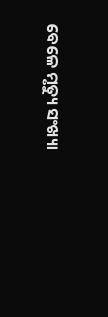ବେଳେ ମୃତ୍ୟୁ ସଂଖ୍ୟା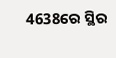4638ରେ ସ୍ଥିର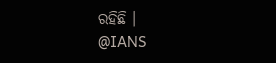ରହିଛି ।
@IANS